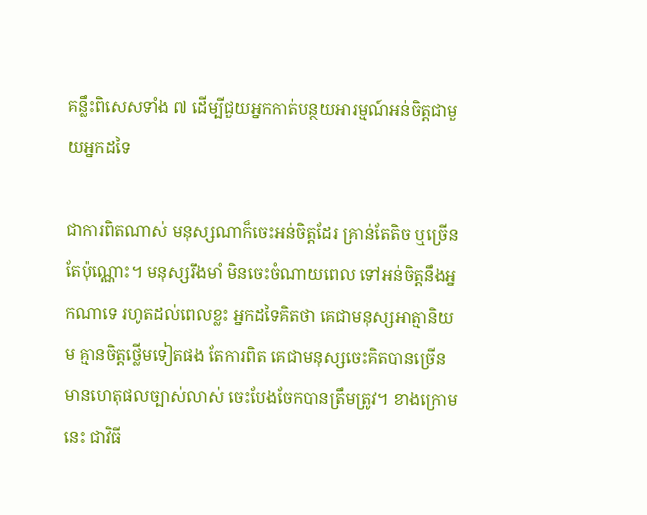គន្លឹះពិសេសទាំង ៧ ដើម្បីជួយអ្នកកាត់បន្ថយអារម្មណ៍អន់ចិត្តជាមួយអ្នកដទៃ

ជាការពិតណាស់ មនុស្សណាក៏ចេះអន់ចិត្តដែរ គ្រាន់តែតិច ឬច្រើនតែប៉ុណ្ណោះ។ មនុស្សរឹងមាំ មិនចេះចំណាយពេល ទៅអន់ចិត្តនឹងអ្នកណាទេ រហូតដល់ពេលខ្លះ អ្នកដទៃគិតថា គេជាមនុស្សអាត្មានិយម គ្មានចិត្តថ្លើមទៀតផង តែការពិត គេជាមនុស្សចេះគិតបានច្រើន មានហេតុផលច្បាស់លាស់ ចេះបែងចែកបានត្រឹមត្រូវ។ ខាងក្រោមនេះ ជាវិធី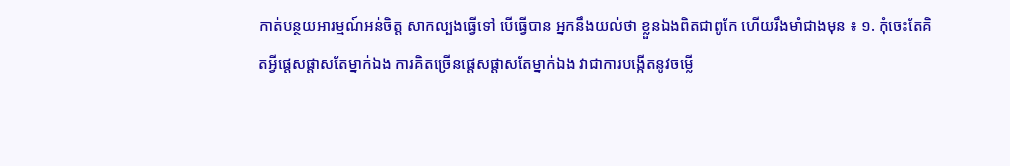កាត់បន្ថយអារម្មណ៍អន់ចិត្ត សាកល្បងធ្វើទៅ បើធ្វើបាន អ្នកនឹងយល់ថា ខ្លួនឯងពិតជាពូកែ ហើយរឹងមាំជាងមុន ៖ ១. កុំចេះតែគិតអ្វីផ្ដេសផ្ដាសតែម្នាក់ឯង ការគិតច្រើនផ្ដេសផ្ដាសតែម្នាក់ឯង វាជាការបង្កើតនូវចម្លើ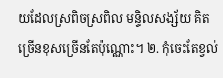យដែលស្រពិចស្រពិល មន្ទិលសង្ស័យ គិតច្រើនខុសច្រើនតែប៉ុណ្ណោះ។ ២. កុំចេះតែខ្វល់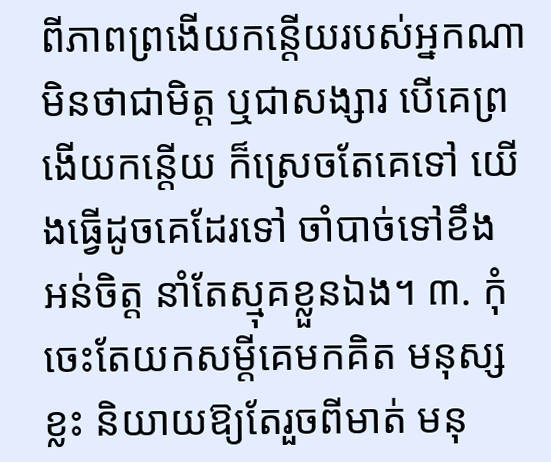ពីភាពព្រងើយកន្តើយរបស់អ្នកណា មិនថាជាមិត្ត ឬជាសង្សារ បើគេព្រងើយកន្តើយ ក៏ស្រេចតែគេទៅ យើងធ្វើដូចគេដែរទៅ ចាំបាច់ទៅខឹង អន់ចិត្ត នាំតែស្មុគខ្លួនឯង។ ៣. កុំចេះតែយកសម្ដីគេមកគិត មនុស្សខ្លះ និយាយឱ្យតែរួចពីមាត់ មនុ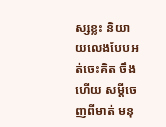ស្សខ្លះ និយាយលេងបែបអត់ចេះគិត ចឹងហើយ សម្ដីចេញពីមាត់ មនុ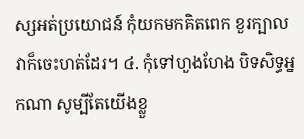ស្សអត់ប្រយោជន៍ កុំយកមកគិតពេក ខួរក្បាលវាក៏ចេះហត់ដែរ។ ៤. កុំទៅហួងហែង បិទសិទ្ធអ្នកណា សូម្បីតែយើងខ្លួ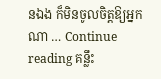នឯង ក៏មិនចូលចិត្តឱ្យអ្នកណា … Continue reading គន្លឹះ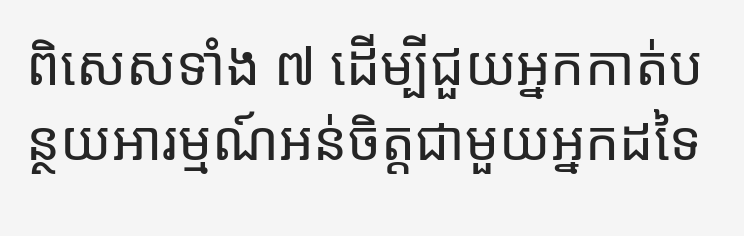ពិសេសទាំង ៧ ដើម្បីជួយអ្នកកាត់បន្ថយអារម្មណ៍អន់ចិត្តជាមួយអ្នកដទៃ